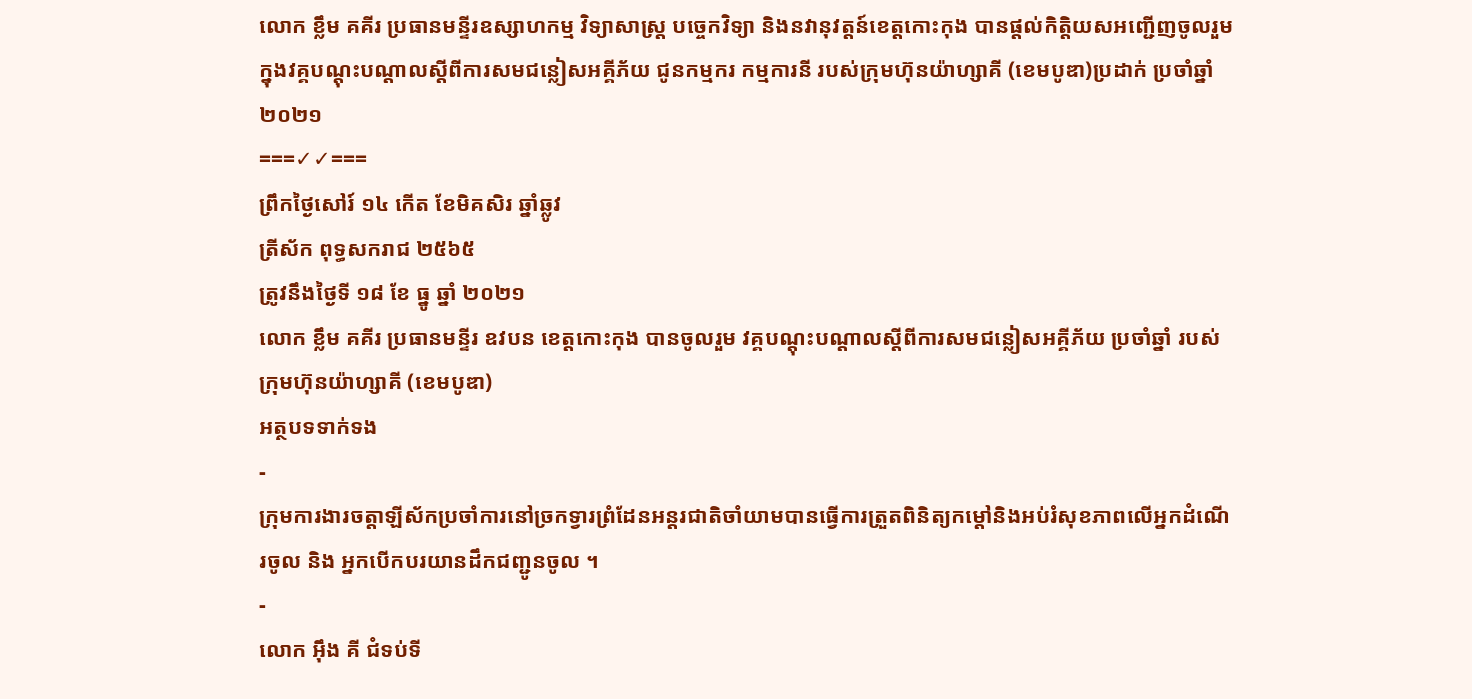លោក ខ្លឹម គគីរ ប្រធានមន្ទីរឧស្សាហកម្ម វិទ្យាសាស្រ្ត បច្ចេកវិទ្យា និងនវានុវត្តន៍ខេត្តកោះកុង បានផ្តល់កិត្តិយសអញ្ជេីញចូលរួម ក្នុងវគ្គបណ្តុះបណ្តាលស្តីពីការសមជន្លៀសអគ្គីភ័យ ជូនកម្មករ កម្មការនី របស់ក្រុមហ៊ុនយ៉ាហ្សាគី (ខេមបូឌា)ប្រដាក់ ប្រចាំឆ្នាំ ២០២១
===✓✓===
ព្រឹកថ្ងៃសៅរ៍ ១៤ កើត ខែមិគសិរ ឆ្នាំឆ្លូវ
ត្រីស័ក ពុទ្ធសករាជ ២៥៦៥
ត្រូវនឹងថ្ងៃទី ១៨ ខែ ធ្នូ ឆ្នាំ ២០២១
លោក ខ្លឹម គគីរ ប្រធានមន្ទីរ ឧវបន ខេត្តកោះកុង បានចូលរួម វគ្គបណ្តុះបណ្តាលស្តីពីការសមជន្លៀសអគ្គីភ័យ ប្រចាំឆ្នាំ របស់ក្រុមហ៊ុនយ៉ាហ្សាគី (ខេមបូឌា)
អត្ថបទទាក់ទង
-
ក្រុមការងារចត្តាឡីស័កប្រចាំការនៅច្រកទ្វារព្រំដែនអន្ដរជាតិចាំយាមបានធ្វើការត្រួតពិនិត្យកម្ដៅនិងអប់រំសុខភាពលើអ្នកដំណើរចូល និង អ្នកបើកបរយានដឹកជញ្ជូនចូល ។
-
លោក អុឹង គី ជំទប់ទី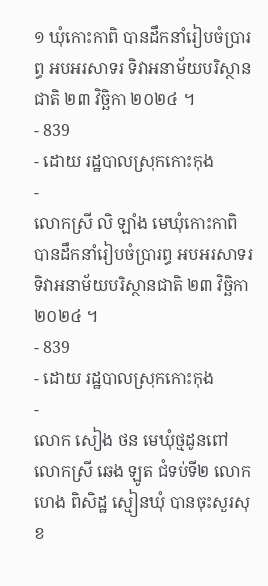១ ឃុំកោះកាពិ បានដឹកនាំរៀបចំប្រារព្ធ អបអរសាទរ ទិវាអនាម័យបរិស្ថានជាតិ ២៣ វិច្ឆិកា ២០២៤ ។
- 839
- ដោយ រដ្ឋបាលស្រុកកោះកុង
-
លោកស្រី លិ ឡាំង មេឃុំកោះកាពិ បានដឹកនាំរៀបចំប្រារព្ធ អបអរសាទរ ទិវាអនាម័យបរិស្ថានជាតិ ២៣ វិច្ឆិកា ២០២៤ ។
- 839
- ដោយ រដ្ឋបាលស្រុកកោះកុង
-
លោក សៀង ថន មេឃុំថ្មដូនពៅ លោកស្រី ឆេង ឡូត ជំទប់ទី២ លោក ហេង ពិសិដ្ឋ ស្មៀនឃុំ បានចុះសួរសុខ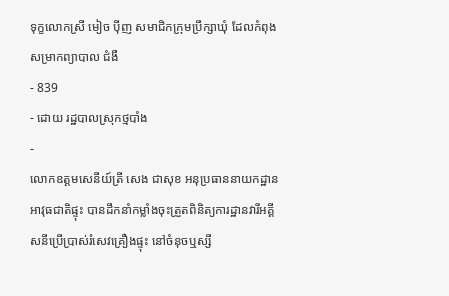ទុក្ខលោកស្រី មៀច ប៉ីញ សមាជិកក្រុមប្រឹក្សាឃុំ ដែលកំពុងសម្រាកព្យាបាល ជំងឺ
- 839
- ដោយ រដ្ឋបាលស្រុកថ្មបាំង
-
លោកឧត្តមសេនីយ៍ត្រី សេង ជាសុខ អនុប្រធាននាយកដ្ឋានអាវុធជាតិផ្ទុះ បានដឹកនាំកម្លាំងចុះត្រួតពិនិត្យការដ្ឋានវារីអគ្គីសនីប្រើប្រាស់រំសេវគ្រឿងផ្ទុះ នៅចំនុចឬស្សី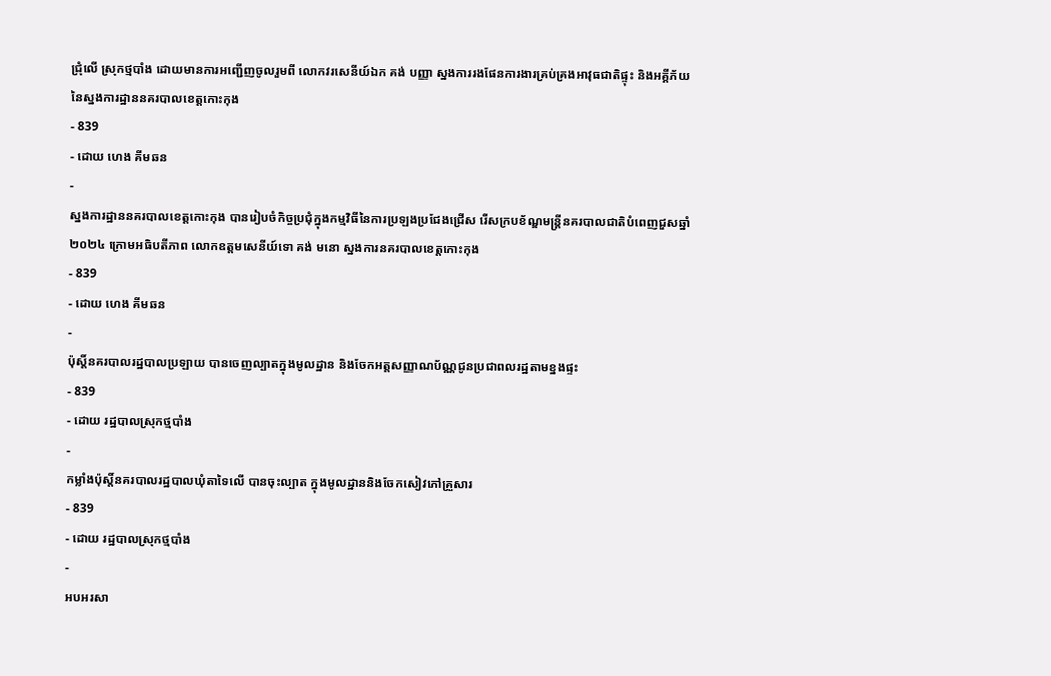ជ្រុំលើ ស្រុកថ្មបាំង ដោយមានការអញ្ជេីញចូលរួមពី លោកវរសេនីយ៍ឯក គង់ បញ្ញា ស្នងការរងផែនការងារគ្រប់គ្រងអាវុធជាតិផ្ទុះ និងអគ្គីភ័យ នៃស្នងការដ្ឋាននគរបាលខេត្តកោះកុង
- 839
- ដោយ ហេង គីមឆន
-
ស្នងការដ្ឋាននគរបាលខេត្តកោះកុង បានរៀបចំកិច្ចប្រជុំក្នុងកម្មវិធីនៃការប្រឡងប្រជែងជ្រើស រើសក្របខ័ណ្ឌមន្ត្រីនគរបាលជាតិបំពេញជួសឆ្នាំ២០២៤ ក្រោមអធិបតីភាព លោកឧត្តមសេនីយ៍ទោ គង់ មនោ ស្នងការនគរបាលខេត្តកោះកុង
- 839
- ដោយ ហេង គីមឆន
-
ប៉ុស្តិ៍នគរបាលរដ្ឋបាលប្រឡាយ បានចេញល្បាតក្នុងមូលដ្ឋាន និងចែកអត្តសញ្ញាណប័ណ្ណជូនប្រជាពលរដ្ឋតាមខ្នងផ្ទះ
- 839
- ដោយ រដ្ឋបាលស្រុកថ្មបាំង
-
កម្លាំងប៉ុស្តិ៍នគរបាលរដ្ឋបាលឃុំតាទៃលើ បានចុះល្បាត ក្នុងមូលដ្ឋាននិងចែកសៀវភៅគ្រួសារ
- 839
- ដោយ រដ្ឋបាលស្រុកថ្មបាំង
-
អបអរសា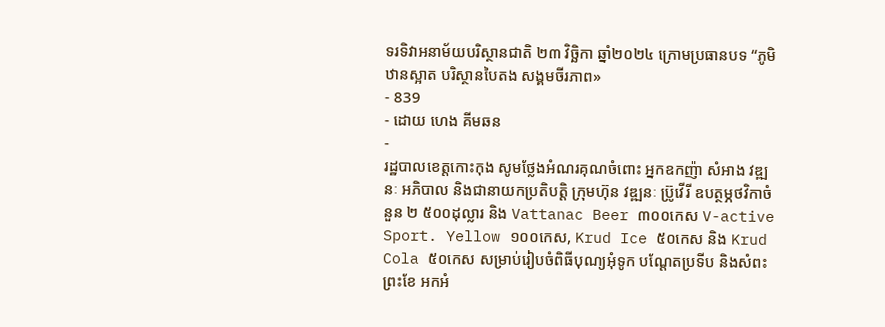ទរទិវាអនាម័យបរិស្ថានជាតិ ២៣ វិច្ឆិកា ឆ្នាំ២០២៤ ក្រោមប្រធានបទ “ភូមិឋានស្អាត បរិស្ថានបៃតង សង្គមចីរភាព»
- 839
- ដោយ ហេង គីមឆន
-
រដ្ឋបាលខេត្តកោះកុង សូមថ្លែងអំណរគុណចំពោះ អ្នកឧកញ៉ា សំអាង វឌ្ឍនៈ អភិបាល និងជានាយកប្រតិបត្ដិ ក្រុមហ៊ុន វឌ្ឍនៈ ប្រ៊ូវើរី ឧបត្ថម្ភថវិកាចំនួន ២ ៥០០ដុល្លារ និង Vattanac Beer ៣០០កេស V-active Sport. Yellow ១០០កេស, Krud Ice ៥០កេស និង Krud Cola ៥០កេស សម្រាប់រៀបចំពិធីបុណ្យអុំទូក បណ្តែតប្រទីប និងសំពះព្រះខែ អកអំ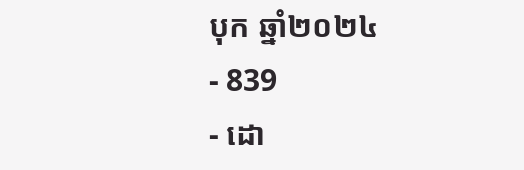បុក ឆ្នាំ២០២៤
- 839
- ដោ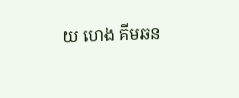យ ហេង គីមឆន